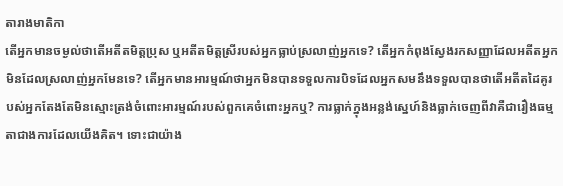តារាងមាតិកា
តើអ្នកមានចម្ងល់ថាតើអតីតមិត្តប្រុស ឬអតីតមិត្តស្រីរបស់អ្នកធ្លាប់ស្រលាញ់អ្នកទេ? តើអ្នកកំពុងស្វែងរកសញ្ញាដែលអតីតអ្នកមិនដែលស្រលាញ់អ្នកមែនទេ? តើអ្នកមានអារម្មណ៍ថាអ្នកមិនបានទទួលការបិទដែលអ្នកសមនឹងទទួលបានថាតើអតីតដៃគូរបស់អ្នកតែងតែមិនស្មោះត្រង់ចំពោះអារម្មណ៍របស់ពួកគេចំពោះអ្នកឬ? ការធ្លាក់ក្នុងអន្លង់ស្នេហ៍និងធ្លាក់ចេញពីវាគឺជារឿងធម្មតាជាងការដែលយើងគិត។ ទោះជាយ៉ាង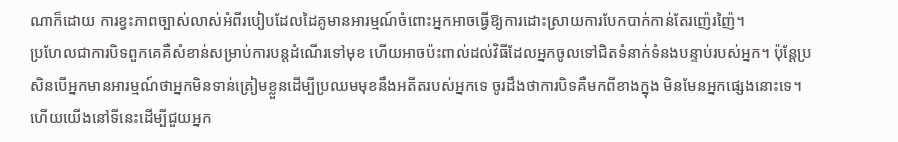ណាក៏ដោយ ការខ្វះភាពច្បាស់លាស់អំពីរបៀបដែលដៃគូមានអារម្មណ៍ចំពោះអ្នកអាចធ្វើឱ្យការដោះស្រាយការបែកបាក់កាន់តែរញ៉េរញ៉ៃ។
ប្រហែលជាការបិទពួកគេគឺសំខាន់សម្រាប់ការបន្តដំណើរទៅមុខ ហើយអាចប៉ះពាល់ដល់វិធីដែលអ្នកចូលទៅជិតទំនាក់ទំនងបន្ទាប់របស់អ្នក។ ប៉ុន្តែប្រសិនបើអ្នកមានអារម្មណ៍ថាអ្នកមិនទាន់ត្រៀមខ្លួនដើម្បីប្រឈមមុខនឹងអតីតរបស់អ្នកទេ ចូរដឹងថាការបិទគឺមកពីខាងក្នុង មិនមែនអ្នកផ្សេងនោះទេ។ ហើយយើងនៅទីនេះដើម្បីជួយអ្នក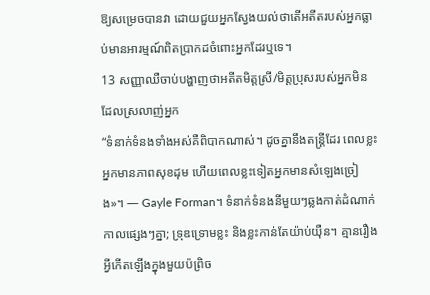ឱ្យសម្រេចបានវា ដោយជួយអ្នកស្វែងយល់ថាតើអតីតរបស់អ្នកធ្លាប់មានអារម្មណ៍ពិតប្រាកដចំពោះអ្នកដែរឬទេ។
13 សញ្ញាឈឺចាប់បង្ហាញថាអតីតមិត្តស្រី/មិត្តប្រុសរបស់អ្នកមិនដែលស្រលាញ់អ្នក
“ទំនាក់ទំនងទាំងអស់គឺពិបាកណាស់។ ដូចគ្នានឹងតន្ត្រីដែរ ពេលខ្លះអ្នកមានភាពសុខដុម ហើយពេលខ្លះទៀតអ្នកមានសំឡេងច្រៀង»។ — Gayle Forman។ ទំនាក់ទំនងនីមួយៗឆ្លងកាត់ដំណាក់កាលផ្សេងៗគ្នា; ទ្រុឌទ្រោមខ្លះ និងខ្លះកាន់តែយ៉ាប់យ៉ឺន។ គ្មានរឿងអ្វីកើតឡើងក្នុងមួយប៉ព្រិច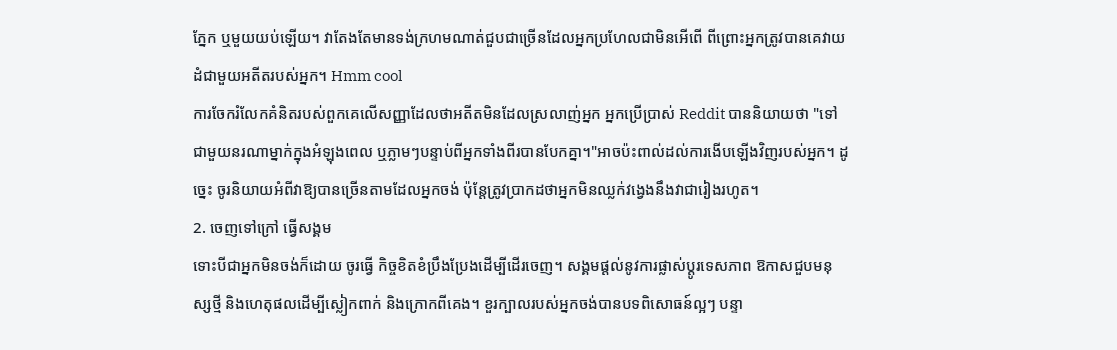ភ្នែក ឬមួយយប់ឡើយ។ វាតែងតែមានទង់ក្រហមណាត់ជួបជាច្រើនដែលអ្នកប្រហែលជាមិនអើពើ ពីព្រោះអ្នកត្រូវបានគេវាយដំជាមួយអតីតរបស់អ្នក។ Hmm cool
ការចែករំលែកគំនិតរបស់ពួកគេលើសញ្ញាដែលថាអតីតមិនដែលស្រលាញ់អ្នក អ្នកប្រើប្រាស់ Reddit បាននិយាយថា "ទៅជាមួយនរណាម្នាក់ក្នុងអំឡុងពេល ឬភ្លាមៗបន្ទាប់ពីអ្នកទាំងពីរបានបែកគ្នា។"អាចប៉ះពាល់ដល់ការងើបឡើងវិញរបស់អ្នក។ ដូច្នេះ ចូរនិយាយអំពីវាឱ្យបានច្រើនតាមដែលអ្នកចង់ ប៉ុន្តែត្រូវប្រាកដថាអ្នកមិនឈ្លក់វង្វេងនឹងវាជារៀងរហូត។
2. ចេញទៅក្រៅ ធ្វើសង្គម
ទោះបីជាអ្នកមិនចង់ក៏ដោយ ចូរធ្វើ កិច្ចខិតខំប្រឹងប្រែងដើម្បីដើរចេញ។ សង្គមផ្តល់នូវការផ្លាស់ប្តូរទេសភាព ឱកាសជួបមនុស្សថ្មី និងហេតុផលដើម្បីស្លៀកពាក់ និងក្រោកពីគេង។ ខួរក្បាលរបស់អ្នកចង់បានបទពិសោធន៍ល្អៗ បន្ទា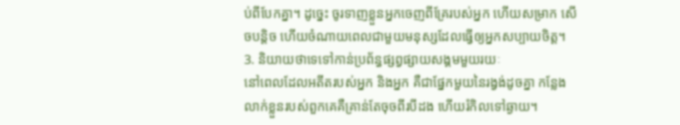ប់ពីបែកគ្នា។ ដូច្នេះ ចូរទាញខ្លួនអ្នកចេញពីគ្រែរបស់អ្នក ហើយសម្រាក សើចបន្តិច ហើយចំណាយពេលជាមួយមនុស្សដែលធ្វើឲ្យអ្នកសប្បាយចិត្ត។
3. និយាយថាទេទៅកាន់ប្រព័ន្ធផ្សព្វផ្សាយសង្គមមួយរយៈ
នៅពេលដែលអតីតរបស់អ្នក និងអ្នក គឺជាផ្នែកមួយនៃរង្វង់ដូចគ្នា កន្លែងលាក់ខ្លួនរបស់ពួកគេគឺគ្រាន់តែចុចពីរបីដង ហើយរំកិលទៅឆ្ងាយ។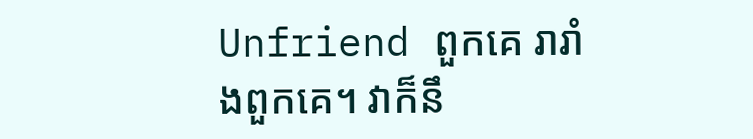Unfriend ពួកគេ រារាំងពួកគេ។ វាក៏នឹ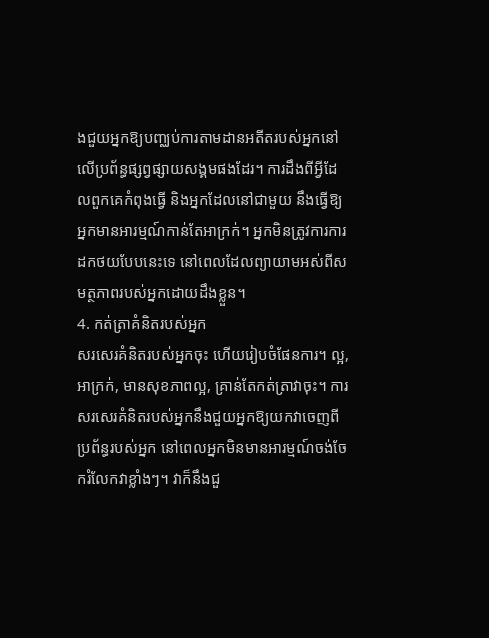ងជួយអ្នកឱ្យបញ្ឈប់ការតាមដានអតីតរបស់អ្នកនៅលើប្រព័ន្ធផ្សព្វផ្សាយសង្គមផងដែរ។ ការដឹងពីអ្វីដែលពួកគេកំពុងធ្វើ និងអ្នកដែលនៅជាមួយ នឹងធ្វើឱ្យអ្នកមានអារម្មណ៍កាន់តែអាក្រក់។ អ្នកមិនត្រូវការការដកថយបែបនេះទេ នៅពេលដែលព្យាយាមអស់ពីសមត្ថភាពរបស់អ្នកដោយដឹងខ្លួន។
4. កត់ត្រាគំនិតរបស់អ្នក
សរសេរគំនិតរបស់អ្នកចុះ ហើយរៀបចំផែនការ។ ល្អ, អាក្រក់, មានសុខភាពល្អ, គ្រាន់តែកត់ត្រាវាចុះ។ ការសរសេរគំនិតរបស់អ្នកនឹងជួយអ្នកឱ្យយកវាចេញពីប្រព័ន្ធរបស់អ្នក នៅពេលអ្នកមិនមានអារម្មណ៍ចង់ចែករំលែកវាខ្លាំងៗ។ វាក៏នឹងជួ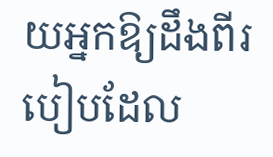យអ្នកឱ្យដឹងពីរបៀបដែល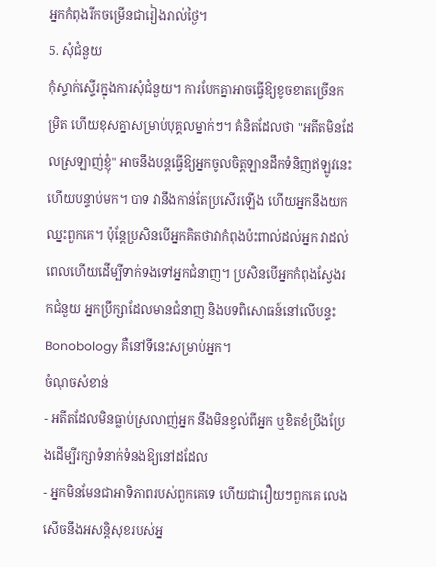អ្នកកំពុងរីកចម្រើនជារៀងរាល់ថ្ងៃ។
5. សុំជំនួយ
កុំស្ទាក់ស្ទើរក្នុងការសុំជំនួយ។ ការបែកគ្នាអាចធ្វើឱ្យខូចខាតច្រើនកម្រិត ហើយខុសគ្នាសម្រាប់បុគ្គលម្នាក់ៗ។ គំនិតដែលថា "អតីតមិនដែលស្រឡាញ់ខ្ញុំ" អាចនឹងបន្តធ្វើឱ្យអ្នកចូលចិត្តឡានដឹកទំនិញឥឡូវនេះហើយបន្ទាប់មក។ បាទ វានឹងកាន់តែប្រសើរឡើង ហើយអ្នកនឹងយកឈ្នះពួកគេ។ ប៉ុន្តែប្រសិនបើអ្នកគិតថាវាកំពុងប៉ះពាល់ដល់អ្នក វាដល់ពេលហើយដើម្បីទាក់ទងទៅអ្នកជំនាញ។ ប្រសិនបើអ្នកកំពុងស្វែងរកជំនួយ អ្នកប្រឹក្សាដែលមានជំនាញ និងបទពិសោធន៍នៅលើបន្ទះ Bonobology គឺនៅទីនេះសម្រាប់អ្នក។
ចំណុចសំខាន់
- អតីតដែលមិនធ្លាប់ស្រលាញ់អ្នក នឹងមិនខ្វល់ពីអ្នក ឬខិតខំប្រឹងប្រែងដើម្បីរក្សាទំនាក់ទំនងឱ្យនៅដដែល
- អ្នកមិនមែនជាអាទិភាពរបស់ពួកគេទេ ហើយជារឿយៗពួកគេ លេងសើចនឹងអសន្តិសុខរបស់អ្ន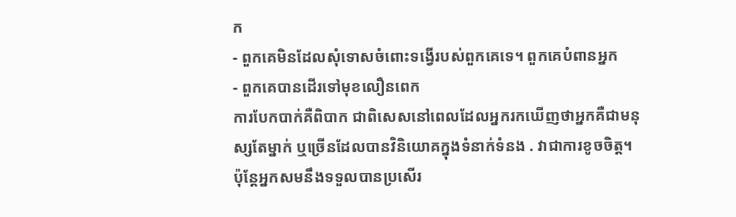ក
- ពួកគេមិនដែលសុំទោសចំពោះទង្វើរបស់ពួកគេទេ។ ពួកគេបំពានអ្នក
- ពួកគេបានដើរទៅមុខលឿនពេក
ការបែកបាក់គឺពិបាក ជាពិសេសនៅពេលដែលអ្នករកឃើញថាអ្នកគឺជាមនុស្សតែម្នាក់ ឬច្រើនដែលបានវិនិយោគក្នុងទំនាក់ទំនង . វាជាការខូចចិត្ត។ ប៉ុន្តែអ្នកសមនឹងទទួលបានប្រសើរ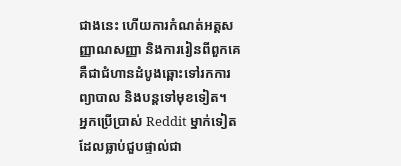ជាងនេះ ហើយការកំណត់អត្តសញ្ញាណសញ្ញា និងការរៀនពីពួកគេគឺជាជំហានដំបូងឆ្ពោះទៅរកការព្យាបាល និងបន្តទៅមុខទៀត។
អ្នកប្រើប្រាស់ Reddit ម្នាក់ទៀតដែលធ្លាប់ជួបផ្ទាល់ជា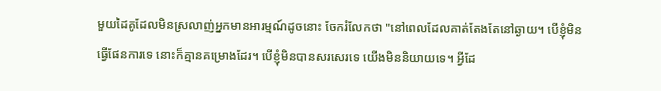មួយដៃគូដែលមិនស្រលាញ់អ្នកមានអារម្មណ៍ដូចនោះ ចែករំលែកថា "នៅពេលដែលគាត់តែងតែនៅឆ្ងាយ។ បើខ្ញុំមិនធ្វើផែនការទេ នោះក៏គ្មានគម្រោងដែរ។ បើខ្ញុំមិនបានសរសេរទេ យើងមិននិយាយទេ។ អ្វីដែ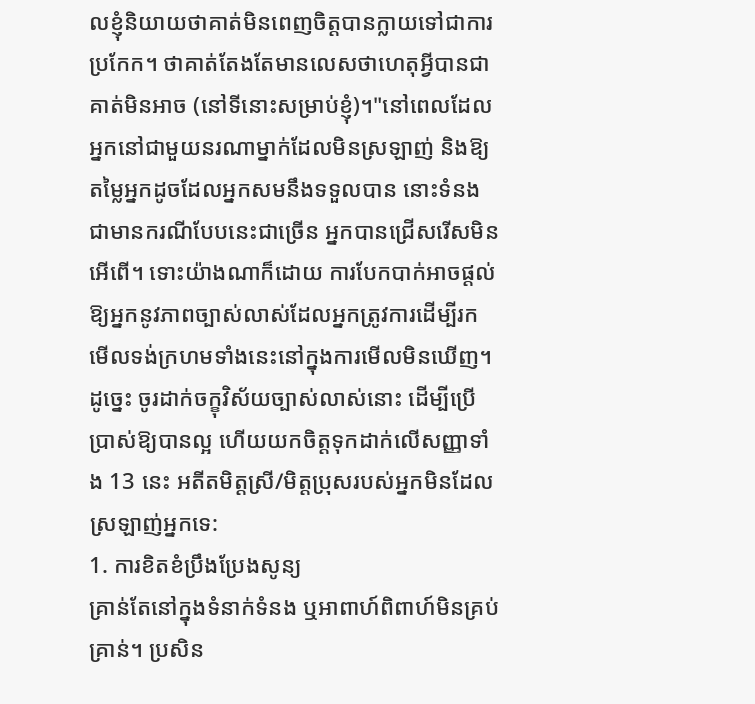លខ្ញុំនិយាយថាគាត់មិនពេញចិត្តបានក្លាយទៅជាការប្រកែក។ ថាគាត់តែងតែមានលេសថាហេតុអ្វីបានជាគាត់មិនអាច (នៅទីនោះសម្រាប់ខ្ញុំ)។"នៅពេលដែលអ្នកនៅជាមួយនរណាម្នាក់ដែលមិនស្រឡាញ់ និងឱ្យតម្លៃអ្នកដូចដែលអ្នកសមនឹងទទួលបាន នោះទំនងជាមានករណីបែបនេះជាច្រើន អ្នកបានជ្រើសរើសមិនអើពើ។ ទោះយ៉ាងណាក៏ដោយ ការបែកបាក់អាចផ្តល់ឱ្យអ្នកនូវភាពច្បាស់លាស់ដែលអ្នកត្រូវការដើម្បីរកមើលទង់ក្រហមទាំងនេះនៅក្នុងការមើលមិនឃើញ។ ដូច្នេះ ចូរដាក់ចក្ខុវិស័យច្បាស់លាស់នោះ ដើម្បីប្រើប្រាស់ឱ្យបានល្អ ហើយយកចិត្តទុកដាក់លើសញ្ញាទាំង 13 នេះ អតីតមិត្តស្រី/មិត្តប្រុសរបស់អ្នកមិនដែលស្រឡាញ់អ្នកទេ:
1. ការខិតខំប្រឹងប្រែងសូន្យ
គ្រាន់តែនៅក្នុងទំនាក់ទំនង ឬអាពាហ៍ពិពាហ៍មិនគ្រប់គ្រាន់។ ប្រសិន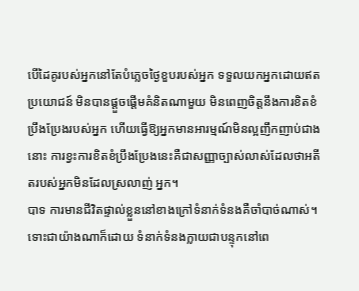បើដៃគូរបស់អ្នកនៅតែបំភ្លេចថ្ងៃខួបរបស់អ្នក ទទួលយកអ្នកដោយឥតប្រយោជន៍ មិនបានផ្តួចផ្តើមគំនិតណាមួយ មិនពេញចិត្តនឹងការខិតខំប្រឹងប្រែងរបស់អ្នក ហើយធ្វើឱ្យអ្នកមានអារម្មណ៍មិនល្អញឹកញាប់ជាងនោះ ការខ្វះការខិតខំប្រឹងប្រែងនេះគឺជាសញ្ញាច្បាស់លាស់ដែលថាអតីតរបស់អ្នកមិនដែលស្រលាញ់ អ្នក។
បាទ ការមានជីវិតផ្ទាល់ខ្លួននៅខាងក្រៅទំនាក់ទំនងគឺចាំបាច់ណាស់។ ទោះជាយ៉ាងណាក៏ដោយ ទំនាក់ទំនងក្លាយជាបន្ទុកនៅពេ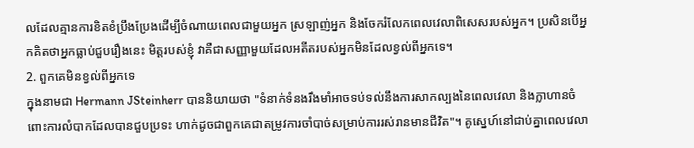លដែលគ្មានការខិតខំប្រឹងប្រែងដើម្បីចំណាយពេលជាមួយអ្នក ស្រឡាញ់អ្នក និងចែករំលែកពេលវេលាពិសេសរបស់អ្នក។ ប្រសិនបើអ្នកគិតថាអ្នកធ្លាប់ជួបរឿងនេះ មិត្តរបស់ខ្ញុំ វាគឺជាសញ្ញាមួយដែលអតីតរបស់អ្នកមិនដែលខ្វល់ពីអ្នកទេ។
2. ពួកគេមិនខ្វល់ពីអ្នកទេ
ក្នុងនាមជា Hermann JSteinherr បាននិយាយថា "ទំនាក់ទំនងរឹងមាំអាចទប់ទល់នឹងការសាកល្បងនៃពេលវេលា និងក្លាហានចំពោះការលំបាកដែលបានជួបប្រទះ ហាក់ដូចជាពួកគេជាតម្រូវការចាំបាច់សម្រាប់ការរស់រានមានជីវិត"។ គូស្នេហ៍នៅជាប់គ្នាពេលវេលា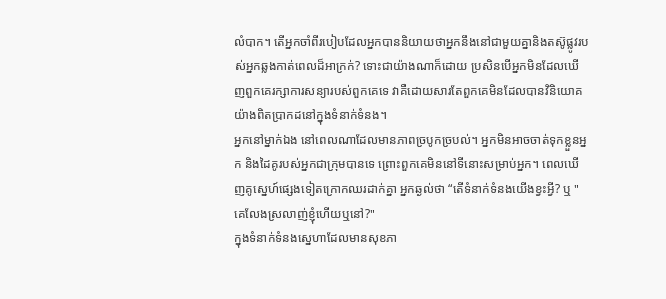លំបាក។ តើអ្នកចាំពីរបៀបដែលអ្នកបាននិយាយថាអ្នកនឹងនៅជាមួយគ្នានិងតស៊ូផ្លូវរបស់អ្នកឆ្លងកាត់ពេលដ៏អាក្រក់? ទោះជាយ៉ាងណាក៏ដោយ ប្រសិនបើអ្នកមិនដែលឃើញពួកគេរក្សាការសន្យារបស់ពួកគេទេ វាគឺដោយសារតែពួកគេមិនដែលបានវិនិយោគយ៉ាងពិតប្រាកដនៅក្នុងទំនាក់ទំនង។
អ្នកនៅម្នាក់ឯង នៅពេលណាដែលមានភាពច្របូកច្របល់។ អ្នកមិនអាចចាត់ទុកខ្លួនអ្នក និងដៃគូរបស់អ្នកជាក្រុមបានទេ ព្រោះពួកគេមិននៅទីនោះសម្រាប់អ្នក។ ពេលឃើញគូស្នេហ៍ផ្សេងទៀតក្រោកឈរដាក់គ្នា អ្នកឆ្ងល់ថា “តើទំនាក់ទំនងយើងខ្វះអ្វី? ឬ "គេលែងស្រលាញ់ខ្ញុំហើយឬនៅ?"
ក្នុងទំនាក់ទំនងស្នេហាដែលមានសុខភា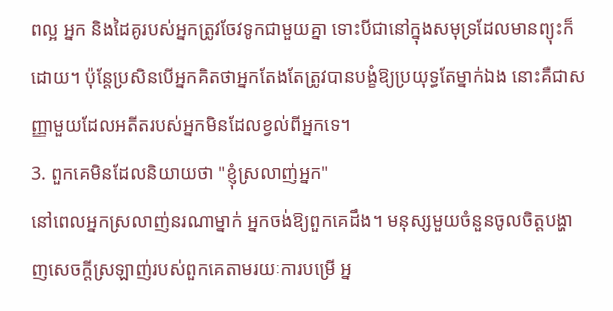ពល្អ អ្នក និងដៃគូរបស់អ្នកត្រូវចែវទូកជាមួយគ្នា ទោះបីជានៅក្នុងសមុទ្រដែលមានព្យុះក៏ដោយ។ ប៉ុន្តែប្រសិនបើអ្នកគិតថាអ្នកតែងតែត្រូវបានបង្ខំឱ្យប្រយុទ្ធតែម្នាក់ឯង នោះគឺជាសញ្ញាមួយដែលអតីតរបស់អ្នកមិនដែលខ្វល់ពីអ្នកទេ។
3. ពួកគេមិនដែលនិយាយថា "ខ្ញុំស្រលាញ់អ្នក"
នៅពេលអ្នកស្រលាញ់នរណាម្នាក់ អ្នកចង់ឱ្យពួកគេដឹង។ មនុស្សមួយចំនួនចូលចិត្តបង្ហាញសេចក្តីស្រឡាញ់របស់ពួកគេតាមរយៈការបម្រើ អ្ន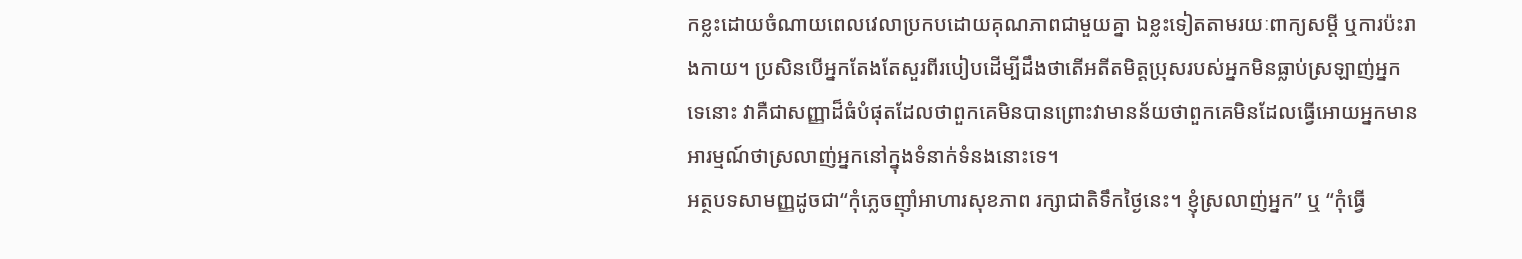កខ្លះដោយចំណាយពេលវេលាប្រកបដោយគុណភាពជាមួយគ្នា ឯខ្លះទៀតតាមរយៈពាក្យសម្ដី ឬការប៉ះរាងកាយ។ ប្រសិនបើអ្នកតែងតែសួរពីរបៀបដើម្បីដឹងថាតើអតីតមិត្តប្រុសរបស់អ្នកមិនធ្លាប់ស្រឡាញ់អ្នកទេនោះ វាគឺជាសញ្ញាដ៏ធំបំផុតដែលថាពួកគេមិនបានព្រោះវាមានន័យថាពួកគេមិនដែលធ្វើអោយអ្នកមានអារម្មណ៍ថាស្រលាញ់អ្នកនៅក្នុងទំនាក់ទំនងនោះទេ។
អត្ថបទសាមញ្ញដូចជា“កុំភ្លេចញ៉ាំអាហារសុខភាព រក្សាជាតិទឹកថ្ងៃនេះ។ ខ្ញុំស្រលាញ់អ្នក” ឬ “កុំធ្វើ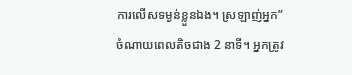ការលើសទម្ងន់ខ្លួនឯង។ ស្រឡាញ់អ្នក” ចំណាយពេលតិចជាង 2 នាទី។ អ្នកត្រូវ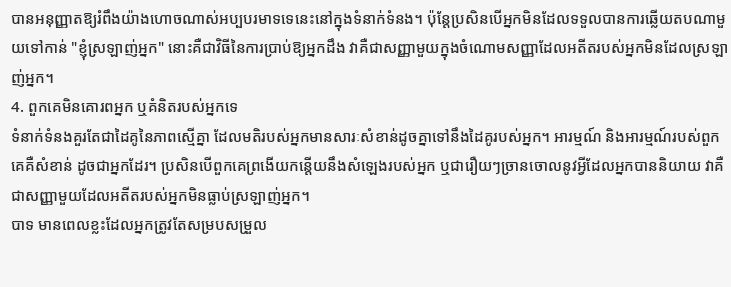បានអនុញ្ញាតឱ្យរំពឹងយ៉ាងហោចណាស់អប្បបរមាទទេនេះនៅក្នុងទំនាក់ទំនង។ ប៉ុន្តែប្រសិនបើអ្នកមិនដែលទទួលបានការឆ្លើយតបណាមួយទៅកាន់ "ខ្ញុំស្រឡាញ់អ្នក" នោះគឺជាវិធីនៃការប្រាប់ឱ្យអ្នកដឹង វាគឺជាសញ្ញាមួយក្នុងចំណោមសញ្ញាដែលអតីតរបស់អ្នកមិនដែលស្រឡាញ់អ្នក។
4. ពួកគេមិនគោរពអ្នក ឬគំនិតរបស់អ្នកទេ
ទំនាក់ទំនងគួរតែជាដៃគូនៃភាពស្មើគ្នា ដែលមតិរបស់អ្នកមានសារៈសំខាន់ដូចគ្នាទៅនឹងដៃគូរបស់អ្នក។ អារម្មណ៍ និងអារម្មណ៍របស់ពួកគេគឺសំខាន់ ដូចជាអ្នកដែរ។ ប្រសិនបើពួកគេព្រងើយកន្តើយនឹងសំឡេងរបស់អ្នក ឬជារឿយៗច្រានចោលនូវអ្វីដែលអ្នកបាននិយាយ វាគឺជាសញ្ញាមួយដែលអតីតរបស់អ្នកមិនធ្លាប់ស្រឡាញ់អ្នក។
បាទ មានពេលខ្លះដែលអ្នកត្រូវតែសម្របសម្រួល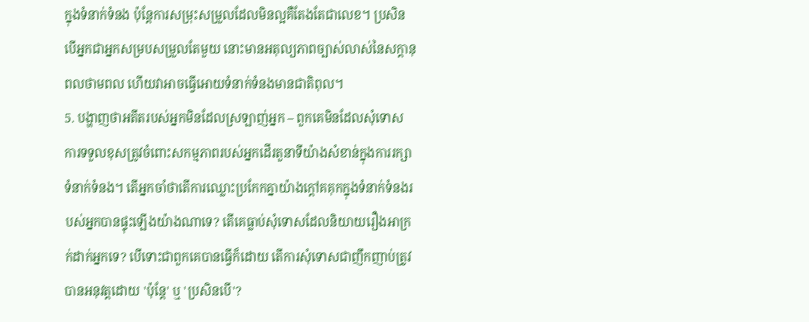ក្នុងទំនាក់ទំនង ប៉ុន្តែការសម្រុះសម្រួលដែលមិនល្អគឺតែងតែជាលេខ។ ប្រសិនបើអ្នកជាអ្នកសម្របសម្រួលតែមួយ នោះមានអតុល្យភាពច្បាស់លាស់នៃសក្ដានុពលថាមពល ហើយវាអាចធ្វើអោយទំនាក់ទំនងមានជាតិពុល។
5. បង្ហាញថាអតីតរបស់អ្នកមិនដែលស្រឡាញ់អ្នក – ពួកគេមិនដែលសុំទោស
ការទទួលខុសត្រូវចំពោះសកម្មភាពរបស់អ្នកដើរតួនាទីយ៉ាងសំខាន់ក្នុងការរក្សាទំនាក់ទំនង។ តើអ្នកចាំថាតើការឈ្លោះប្រកែកគ្នាយ៉ាងក្តៅគគុកក្នុងទំនាក់ទំនងរបស់អ្នកបានផ្ទុះឡើងយ៉ាងណាទេ? តើគេធ្លាប់សុំទោសដែលនិយាយរឿងអាក្រក់ដាក់អ្នកទេ? បើទោះជាពួកគេបានធ្វើក៏ដោយ តើការសុំទោសជាញឹកញាប់ត្រូវបានអនុវត្តដោយ 'ប៉ុន្តែ' ឬ 'ប្រសិនបើ'?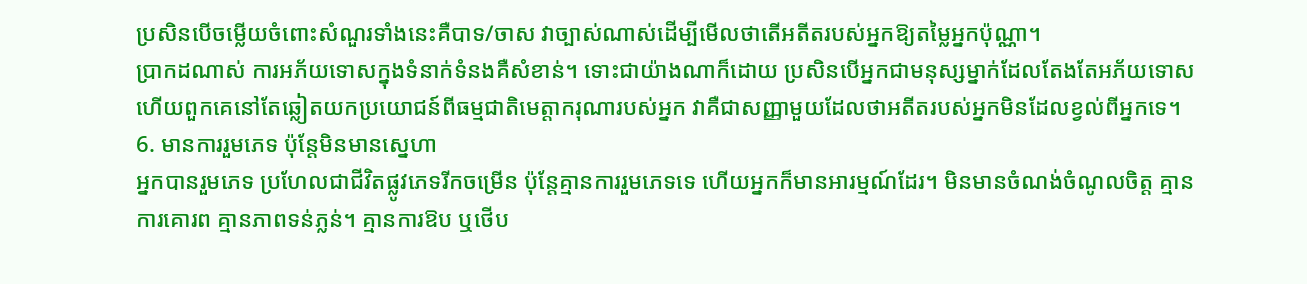ប្រសិនបើចម្លើយចំពោះសំណួរទាំងនេះគឺបាទ/ចាស វាច្បាស់ណាស់ដើម្បីមើលថាតើអតីតរបស់អ្នកឱ្យតម្លៃអ្នកប៉ុណ្ណា។
ប្រាកដណាស់ ការអភ័យទោសក្នុងទំនាក់ទំនងគឺសំខាន់។ ទោះជាយ៉ាងណាក៏ដោយ ប្រសិនបើអ្នកជាមនុស្សម្នាក់ដែលតែងតែអភ័យទោស ហើយពួកគេនៅតែឆ្លៀតយកប្រយោជន៍ពីធម្មជាតិមេត្តាករុណារបស់អ្នក វាគឺជាសញ្ញាមួយដែលថាអតីតរបស់អ្នកមិនដែលខ្វល់ពីអ្នកទេ។
6. មានការរួមភេទ ប៉ុន្តែមិនមានស្នេហា
អ្នកបានរួមភេទ ប្រហែលជាជីវិតផ្លូវភេទរីកចម្រើន ប៉ុន្តែគ្មានការរួមភេទទេ ហើយអ្នកក៏មានអារម្មណ៍ដែរ។ មិនមានចំណង់ចំណូលចិត្ត គ្មានការគោរព គ្មានភាពទន់ភ្លន់។ គ្មានការឱប ឬថើប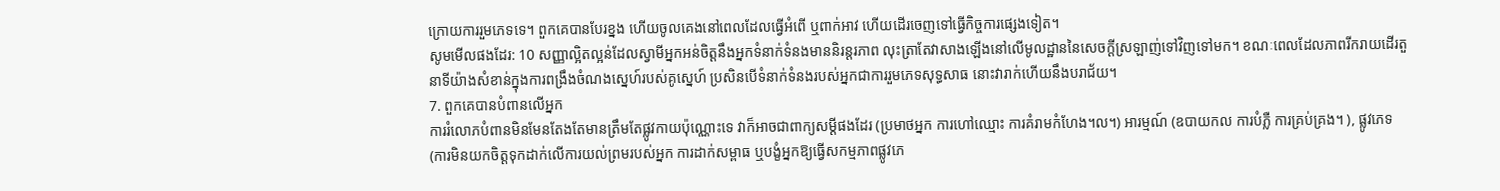ក្រោយការរួមភេទទេ។ ពួកគេបានបែរខ្នង ហើយចូលគេងនៅពេលដែលធ្វើអំពើ ឬពាក់អាវ ហើយដើរចេញទៅធ្វើកិច្ចការផ្សេងទៀត។
សូមមើលផងដែរ: 10 សញ្ញាល្អិតល្អន់ដែលស្វាមីអ្នកអន់ចិត្តនឹងអ្នកទំនាក់ទំនងមាននិរន្តរភាព លុះត្រាតែវាសាងឡើងនៅលើមូលដ្ឋាននៃសេចក្តីស្រឡាញ់ទៅវិញទៅមក។ ខណៈពេលដែលភាពរីករាយដើរតួនាទីយ៉ាងសំខាន់ក្នុងការពង្រឹងចំណងស្នេហ៍របស់គូស្នេហ៍ ប្រសិនបើទំនាក់ទំនងរបស់អ្នកជាការរួមភេទសុទ្ធសាធ នោះវារាក់ហើយនឹងបរាជ័យ។
7. ពួកគេបានបំពានលើអ្នក
ការរំលោភបំពានមិនមែនតែងតែមានត្រឹមតែផ្លូវកាយប៉ុណ្ណោះទេ វាក៏អាចជាពាក្យសម្ដីផងដែរ (ប្រមាថអ្នក ការហៅឈ្មោះ ការគំរាមកំហែង។ល។) អារម្មណ៍ (ឧបាយកល ការបំភ្លឺ ការគ្រប់គ្រង។ ), ផ្លូវភេទ (ការមិនយកចិត្តទុកដាក់លើការយល់ព្រមរបស់អ្នក ការដាក់សម្ពាធ ឬបង្ខំអ្នកឱ្យធ្វើសកម្មភាពផ្លូវភេ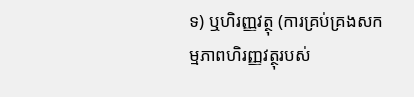ទ) ឬហិរញ្ញវត្ថុ (ការគ្រប់គ្រងសកម្មភាពហិរញ្ញវត្ថុរបស់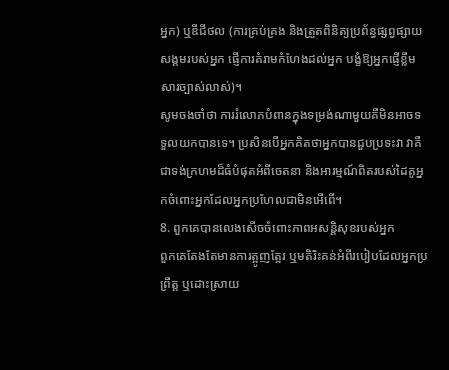អ្នក) ឬឌីជីថល (ការគ្រប់គ្រង និងត្រួតពិនិត្យប្រព័ន្ធផ្សព្វផ្សាយសង្គមរបស់អ្នក ផ្ញើការគំរាមកំហែងដល់អ្នក បង្ខំឱ្យអ្នកផ្ញើខ្លឹមសារច្បាស់លាស់)។
សូមចងចាំថា ការរំលោភបំពានក្នុងទម្រង់ណាមួយគឺមិនអាចទទួលយកបានទេ។ ប្រសិនបើអ្នកគិតថាអ្នកបានជួបប្រទះវា វាគឺជាទង់ក្រហមដ៏ធំបំផុតអំពីចេតនា និងអារម្មណ៍ពិតរបស់ដៃគូអ្នកចំពោះអ្នកដែលអ្នកប្រហែលជាមិនអើពើ។
8. ពួកគេបានលេងសើចចំពោះភាពអសន្តិសុខរបស់អ្នក
ពួកគេតែងតែមានការត្អូញត្អែរ ឬមតិរិះគន់អំពីរបៀបដែលអ្នកប្រព្រឹត្ត ឬដោះស្រាយ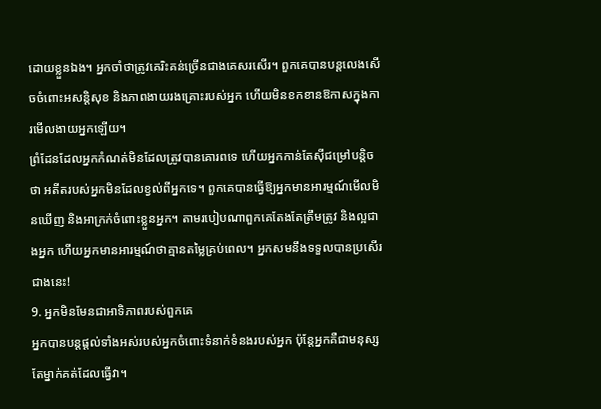ដោយខ្លួនឯង។ អ្នកចាំថាត្រូវគេរិះគន់ច្រើនជាងគេសរសើរ។ ពួកគេបានបន្តលេងសើចចំពោះអសន្តិសុខ និងភាពងាយរងគ្រោះរបស់អ្នក ហើយមិនខកខានឱកាសក្នុងការមើលងាយអ្នកឡើយ។
ព្រំដែនដែលអ្នកកំណត់មិនដែលត្រូវបានគោរពទេ ហើយអ្នកកាន់តែស៊ីជម្រៅបន្តិចថា អតីតរបស់អ្នកមិនដែលខ្វល់ពីអ្នកទេ។ ពួកគេបានធ្វើឱ្យអ្នកមានអារម្មណ៍មើលមិនឃើញ និងអាក្រក់ចំពោះខ្លួនអ្នក។ តាមរបៀបណាពួកគេតែងតែត្រឹមត្រូវ និងល្អជាងអ្នក ហើយអ្នកមានអារម្មណ៍ថាគ្មានតម្លៃគ្រប់ពេល។ អ្នកសមនឹងទទួលបានប្រសើរជាងនេះ!
9. អ្នកមិនមែនជាអាទិភាពរបស់ពួកគេ
អ្នកបានបន្តផ្តល់ទាំងអស់របស់អ្នកចំពោះទំនាក់ទំនងរបស់អ្នក ប៉ុន្តែអ្នកគឺជាមនុស្សតែម្នាក់គត់ដែលធ្វើវា។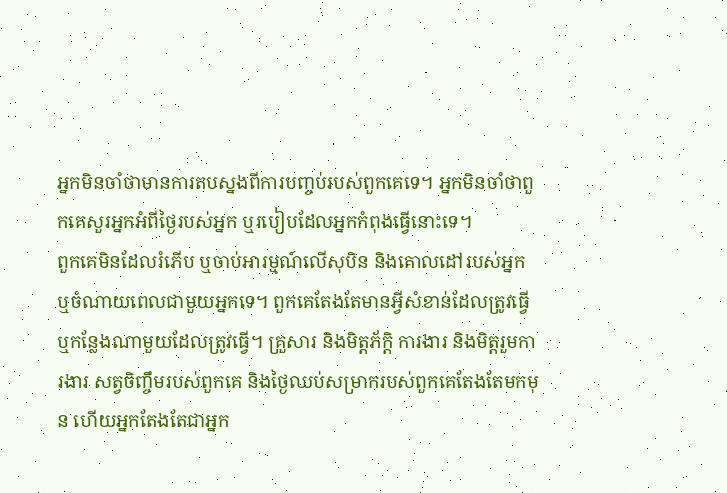អ្នកមិនចាំថាមានការតបស្នងពីការបញ្ចប់របស់ពួកគេទេ។ អ្នកមិនចាំថាពួកគេសួរអ្នកអំពីថ្ងៃរបស់អ្នក ឬរបៀបដែលអ្នកកំពុងធ្វើនោះទេ។
ពួកគេមិនដែលរំភើប ឬចាប់អារម្មណ៍លើសុបិន និងគោលដៅរបស់អ្នក ឬចំណាយពេលជាមួយអ្នកទេ។ ពួកគេតែងតែមានអ្វីសំខាន់ដែលត្រូវធ្វើ ឬកន្លែងណាមួយដែលត្រូវធ្វើ។ គ្រួសារ និងមិត្តភ័ក្តិ ការងារ និងមិត្តរួមការងារ សត្វចិញ្ចឹមរបស់ពួកគេ និងថ្ងៃឈប់សម្រាករបស់ពួកគេតែងតែមកមុន ហើយអ្នកតែងតែជាអ្នក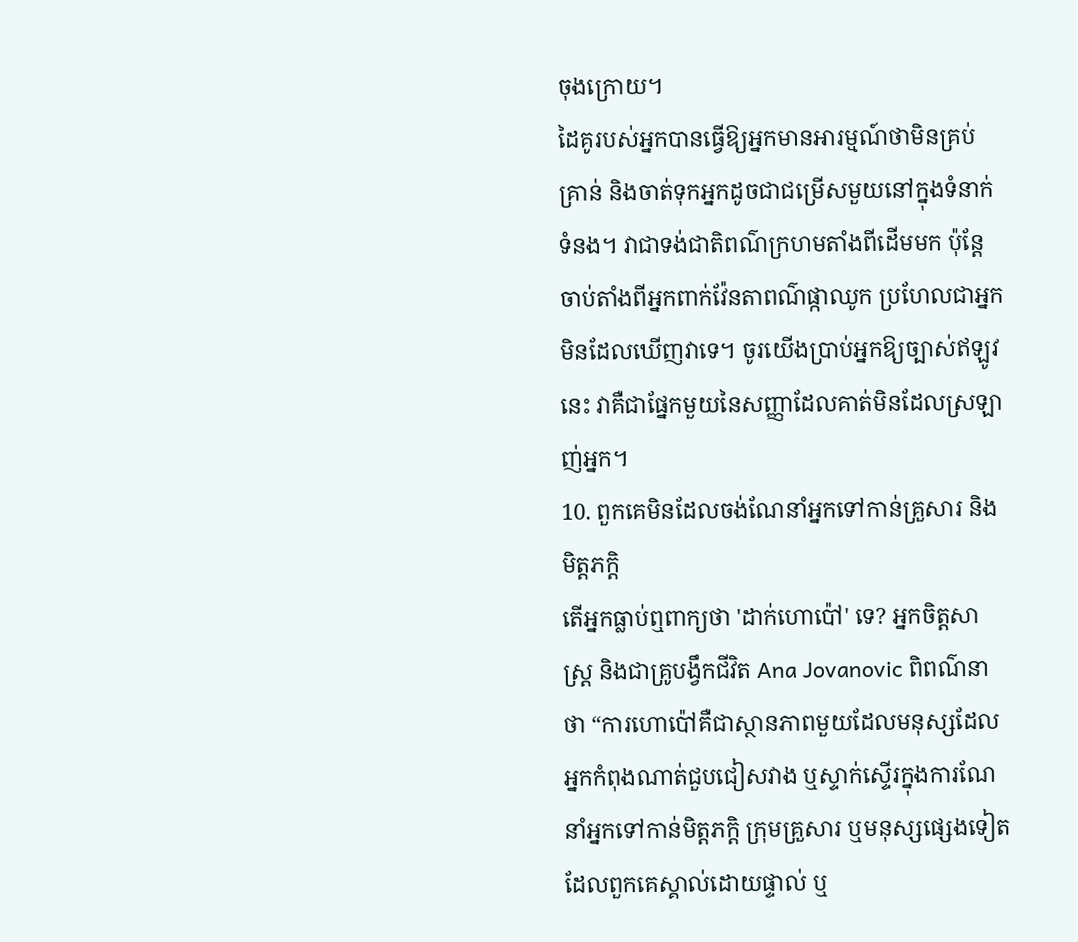ចុងក្រោយ។
ដៃគូរបស់អ្នកបានធ្វើឱ្យអ្នកមានអារម្មណ៍ថាមិនគ្រប់គ្រាន់ និងចាត់ទុកអ្នកដូចជាជម្រើសមួយនៅក្នុងទំនាក់ទំនង។ វាជាទង់ជាតិពណ៌ក្រហមតាំងពីដើមមក ប៉ុន្តែចាប់តាំងពីអ្នកពាក់វ៉ែនតាពណ៌ផ្កាឈូក ប្រហែលជាអ្នកមិនដែលឃើញវាទេ។ ចូរយើងប្រាប់អ្នកឱ្យច្បាស់ឥឡូវនេះ វាគឺជាផ្នែកមួយនៃសញ្ញាដែលគាត់មិនដែលស្រឡាញ់អ្នក។
10. ពួកគេមិនដែលចង់ណែនាំអ្នកទៅកាន់គ្រួសារ និងមិត្តភក្តិ
តើអ្នកធ្លាប់ឮពាក្យថា 'ដាក់ហោប៉ៅ' ទេ? អ្នកចិត្តសាស្រ្ត និងជាគ្រូបង្វឹកជីវិត Ana Jovanovic ពិពណ៌នាថា “ការហោប៉ៅគឺជាស្ថានភាពមួយដែលមនុស្សដែលអ្នកកំពុងណាត់ជួបជៀសវាង ឬស្ទាក់ស្ទើរក្នុងការណែនាំអ្នកទៅកាន់មិត្តភក្តិ ក្រុមគ្រួសារ ឬមនុស្សផ្សេងទៀតដែលពួកគេស្គាល់ដោយផ្ទាល់ ឬ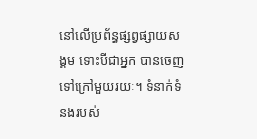នៅលើប្រព័ន្ធផ្សព្វផ្សាយសង្គម ទោះបីជាអ្នក បានចេញទៅក្រៅមួយរយៈ។ ទំនាក់ទំនងរបស់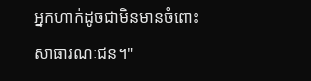អ្នកហាក់ដូចជាមិនមានចំពោះសាធារណៈជន។"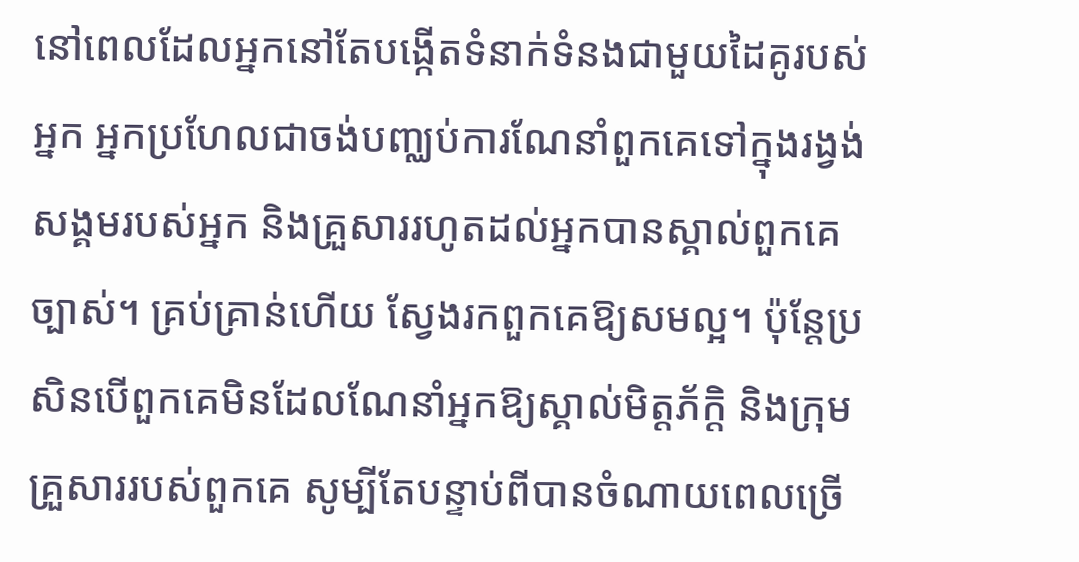នៅពេលដែលអ្នកនៅតែបង្កើតទំនាក់ទំនងជាមួយដៃគូរបស់អ្នក អ្នកប្រហែលជាចង់បញ្ឈប់ការណែនាំពួកគេទៅក្នុងរង្វង់សង្គមរបស់អ្នក និងគ្រួសាររហូតដល់អ្នកបានស្គាល់ពួកគេច្បាស់។ គ្រប់គ្រាន់ហើយ ស្វែងរកពួកគេឱ្យសមល្អ។ ប៉ុន្តែប្រសិនបើពួកគេមិនដែលណែនាំអ្នកឱ្យស្គាល់មិត្តភ័ក្តិ និងក្រុមគ្រួសាររបស់ពួកគេ សូម្បីតែបន្ទាប់ពីបានចំណាយពេលច្រើ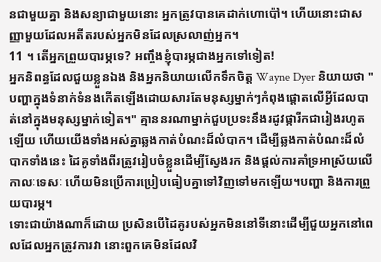នជាមួយគ្នា និងសន្យាជាមួយនោះ អ្នកត្រូវបានគេដាក់ហោប៉ៅ។ ហើយនោះជាសញ្ញាមួយដែលអតីតរបស់អ្នកមិនដែលស្រលាញ់អ្នក។
11 ។ តើអ្នកព្រួយបារម្ភទេ? អញ្ចឹងខ្ញុំបារម្ភជាងអ្នកទៅទៀត!
អ្នកនិពន្ធដែលជួយខ្លួនឯង និងអ្នកនិយាយលើកទឹកចិត្ត Wayne Dyer និយាយថា "បញ្ហាក្នុងទំនាក់ទំនងកើតឡើងដោយសារតែមនុស្សម្នាក់ៗកំពុងផ្តោតលើអ្វីដែលបាត់នៅក្នុងមនុស្សម្នាក់ទៀត។" គ្មាននរណាម្នាក់ជួបប្រទះនឹងរដូវផ្ការីកជារៀងរហូតឡើយ ហើយយើងទាំងអស់គ្នាឆ្លងកាត់បំណះដ៏លំបាក។ ដើម្បីឆ្លងកាត់បំណះដ៏លំបាកទាំងនេះ ដៃគូទាំងពីរត្រូវរៀបចំខ្លួនដើម្បីស្វែងរក និងផ្តល់ការគាំទ្រអាស្រ័យលើកាលៈទេសៈ ហើយមិនប្រើការប្រៀបធៀបគ្នាទៅវិញទៅមកឡើយ។បញ្ហា និងការព្រួយបារម្ភ។
ទោះជាយ៉ាងណាក៏ដោយ ប្រសិនបើដៃគូរបស់អ្នកមិននៅទីនោះដើម្បីជួយអ្នកនៅពេលដែលអ្នកត្រូវការវា នោះពួកគេមិនដែលវិ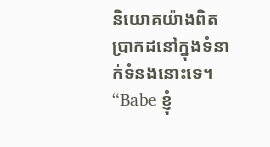និយោគយ៉ាងពិតប្រាកដនៅក្នុងទំនាក់ទំនងនោះទេ។ “Babe ខ្ញុំ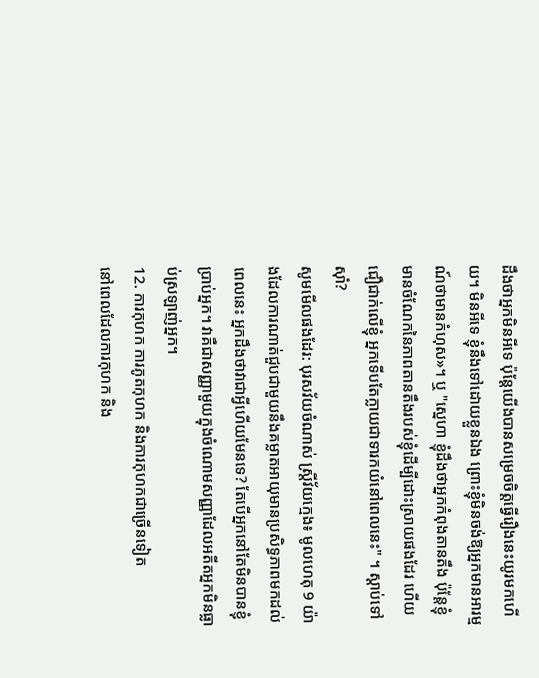ដឹងថាអ្នកមិនអីទេ ប៉ុន្តែយើងបានសម្រេចចិត្តធ្វើរឿងនេះយូរមកហើយ។ មិនអីទេ ខ្ញុំនឹងទៅដោយខ្លួនឯង ព្រោះខ្ញុំមិនចង់ឱ្យអ្នកមានអារម្មណ៍ថាមានកំហុស»។ ឬ "ស្នេហា ខ្ញុំដឹងថាអ្នកកំពុងតានតឹង ប៉ុន្តែខ្ញុំមានចំណែកនៃភាពតានតឹងរបស់ខ្ញុំដើម្បីដោះស្រាយផងដែរ ហើយជឿជាក់លើខ្ញុំ អ្នកទើបតែក្លាយជាទារកយំនៅពេលនេះ" ។ ស្តាប់ទៅស៊ាំ?
សូមមើលផងដែរ: បុរសវ័យចំណាស់ ស្ត្រីវ័យក្មេង៖ មូលហេតុ 9 យ៉ាងដែលការណាត់ជួបជាមួយនឹងគម្លាតអាយុមានប្រសិទ្ធភាពមកដល់ពេលនេះ អ្នកដឹងថាវាជាអ្វីហើយមែនទេ? តែបើអ្នកនៅតែមិនបានខ្ញុំប្រាប់អ្នក។ វាគឺជាសញ្ញាមួយក្នុងចំណោមសញ្ញាដែលអតីតអ្នកមិនធ្លាប់ស្រឡាញ់អ្នក។
12. ការកុហក ការភូតកុហក និងការកុហកជាច្រើនទៀត
នៅពេលដែលការកុហក និង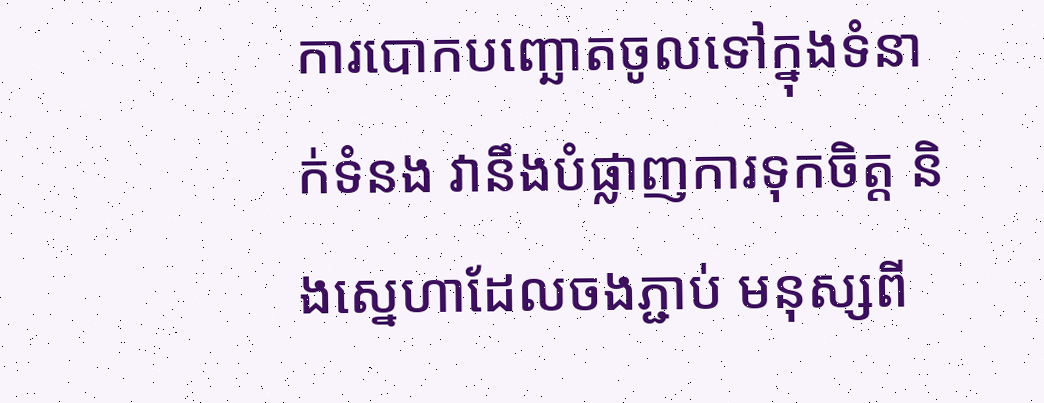ការបោកបញ្ឆោតចូលទៅក្នុងទំនាក់ទំនង វានឹងបំផ្លាញការទុកចិត្ត និងស្នេហាដែលចងភ្ជាប់ មនុស្សពី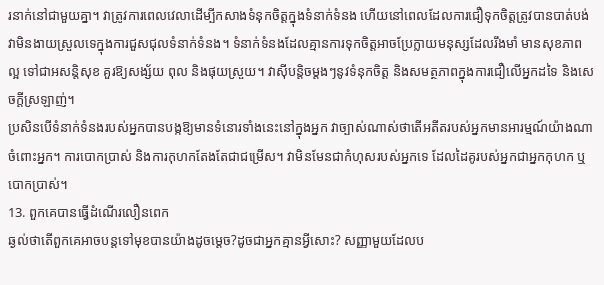រនាក់នៅជាមួយគ្នា។ វាត្រូវការពេលវេលាដើម្បីកសាងទំនុកចិត្តក្នុងទំនាក់ទំនង ហើយនៅពេលដែលការជឿទុកចិត្តត្រូវបានបាត់បង់ វាមិនងាយស្រួលទេក្នុងការជួសជុលទំនាក់ទំនង។ ទំនាក់ទំនងដែលគ្មានការទុកចិត្តអាចប្រែក្លាយមនុស្សដែលរឹងមាំ មានសុខភាពល្អ ទៅជាអសន្តិសុខ គួរឱ្យសង្ស័យ ពុល និងផុយស្រួយ។ វាស៊ីបន្តិចម្តងៗនូវទំនុកចិត្ត និងសមត្ថភាពក្នុងការជឿលើអ្នកដទៃ និងសេចក្តីស្រឡាញ់។
ប្រសិនបើទំនាក់ទំនងរបស់អ្នកបានបង្កឱ្យមានទំនោរទាំងនេះនៅក្នុងអ្នក វាច្បាស់ណាស់ថាតើអតីតរបស់អ្នកមានអារម្មណ៍យ៉ាងណាចំពោះអ្នក។ ការបោកប្រាស់ និងការកុហកតែងតែជាជម្រើស។ វាមិនមែនជាកំហុសរបស់អ្នកទេ ដែលដៃគូរបស់អ្នកជាអ្នកកុហក ឬបោកប្រាស់។
13. ពួកគេបានធ្វើដំណើរលឿនពេក
ឆ្ងល់ថាតើពួកគេអាចបន្តទៅមុខបានយ៉ាងដូចម្ដេច?ដូចជាអ្នកគ្មានអ្វីសោះ? សញ្ញាមួយដែលប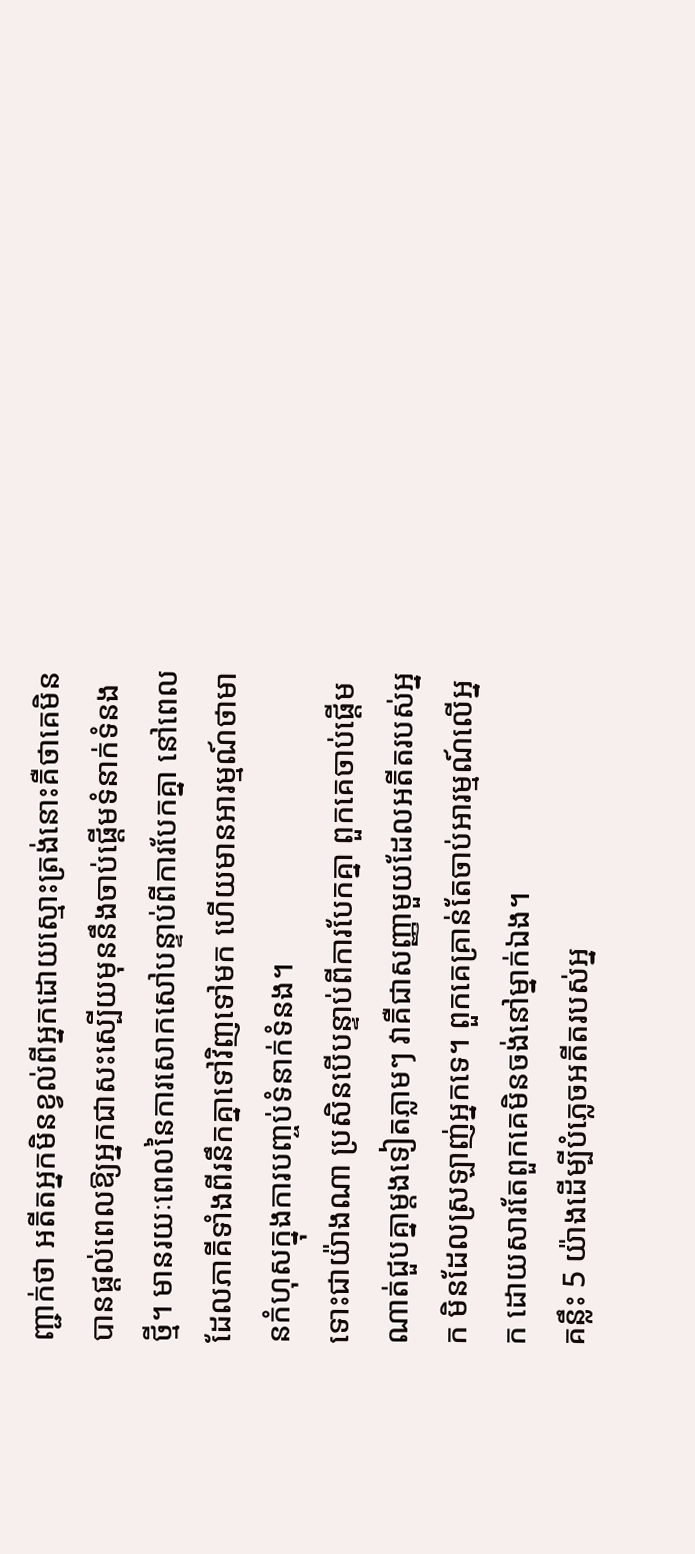ញ្ជាក់ថា អតីតអ្នកមិនខ្វល់ពីអ្នកដោយស្មោះត្រង់នោះគឺថាគេមិនបានផ្តល់ពេលឱ្យអ្នកជាសះស្បើយមុននឹងចាប់ផ្តើមទំនាក់ទំនងថ្មី។ មានរយៈពេលនៃការសោកសៅបន្ទាប់ពីការបែកគ្នា នៅពេលដែលភាគីទាំងពីរនឹកគ្នាទៅវិញទៅមក ហើយមានអារម្មណ៍ថាមានកំហុសក្នុងការបញ្ចប់ទំនាក់ទំនង។
ទោះជាយ៉ាងណា ប្រសិនបើបន្ទាប់ពីការបែកគ្នា ពួកគេចាប់ផ្តើមណាត់ជួបគ្នាម្តងទៀតភ្លាមៗ វាគឺជាសញ្ញាមួយដែលអតីតរបស់អ្នក មិនដែលស្រឡាញ់អ្នកទេ។ ពួកគេគ្រាន់តែចាប់អារម្មណ៍លើអ្នក ដោយសារតែពួកគេមិនចង់នៅម្នាក់ឯង។
គន្លឹះ 5 យ៉ាងដើម្បីបំភ្លេចអតីតរបស់អ្ន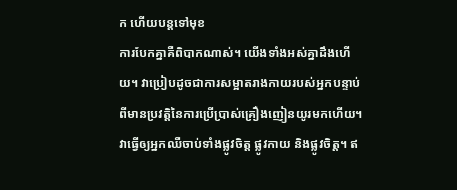ក ហើយបន្តទៅមុខ
ការបែកគ្នាគឺពិបាកណាស់។ យើងទាំងអស់គ្នាដឹងហើយ។ វាប្រៀបដូចជាការសម្អាតរាងកាយរបស់អ្នកបន្ទាប់ពីមានប្រវត្តិនៃការប្រើប្រាស់គ្រឿងញៀនយូរមកហើយ។ វាធ្វើឲ្យអ្នកឈឺចាប់ទាំងផ្លូវចិត្ត ផ្លូវកាយ និងផ្លូវចិត្ត។ ឥ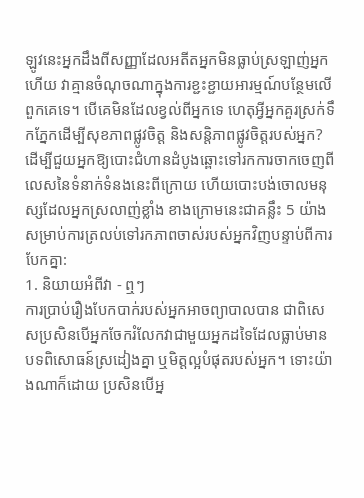ឡូវនេះអ្នកដឹងពីសញ្ញាដែលអតីតអ្នកមិនធ្លាប់ស្រឡាញ់អ្នកហើយ វាគ្មានចំណុចណាក្នុងការខ្ជះខ្ជាយអារម្មណ៍បន្ថែមលើពួកគេទេ។ បើគេមិនដែលខ្វល់ពីអ្នកទេ ហេតុអ្វីអ្នកគួរស្រក់ទឹកភ្នែកដើម្បីសុខភាពផ្លូវចិត្ត និងសន្តិភាពផ្លូវចិត្តរបស់អ្នក? ដើម្បីជួយអ្នកឱ្យបោះជំហានដំបូងឆ្ពោះទៅរកការចាកចេញពីលេសនៃទំនាក់ទំនងនេះពីក្រោយ ហើយបោះបង់ចោលមនុស្សដែលអ្នកស្រលាញ់ខ្លាំង ខាងក្រោមនេះជាគន្លឹះ 5 យ៉ាងសម្រាប់ការត្រលប់ទៅរកភាពចាស់របស់អ្នកវិញបន្ទាប់ពីការបែកគ្នា:
1. និយាយអំពីវា - ឮៗ
ការប្រាប់រឿងបែកបាក់របស់អ្នកអាចព្យាបាលបាន ជាពិសេសប្រសិនបើអ្នកចែករំលែកវាជាមួយអ្នកដទៃដែលធ្លាប់មានបទពិសោធន៍ស្រដៀងគ្នា ឬមិត្តល្អបំផុតរបស់អ្នក។ ទោះយ៉ាងណាក៏ដោយ ប្រសិនបើអ្ន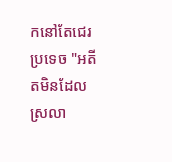កនៅតែជេរប្រទេច "អតីតមិនដែលស្រលា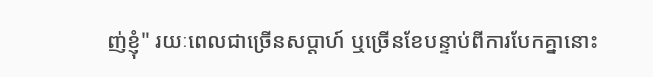ញ់ខ្ញុំ" រយៈពេលជាច្រើនសប្តាហ៍ ឬច្រើនខែបន្ទាប់ពីការបែកគ្នានោះ